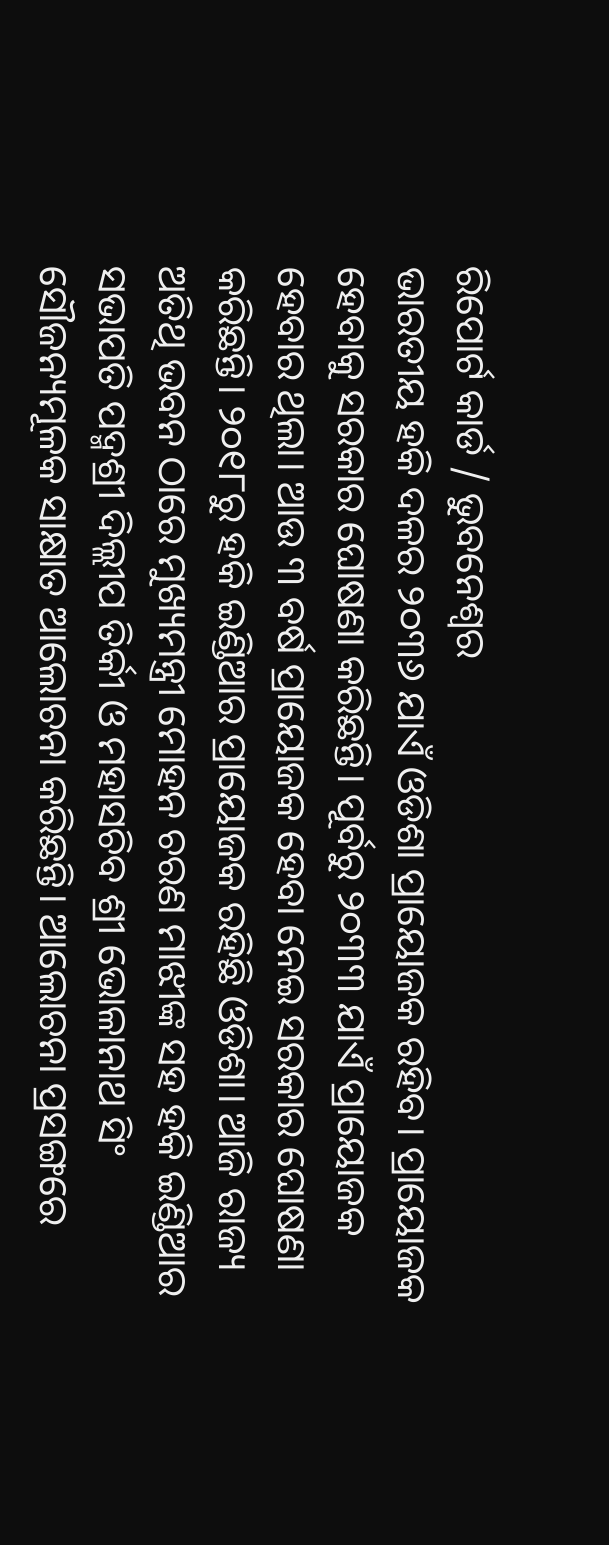ରିପୋର୍ଟ କାର୍ଡ / ଭୁବନେଶ୍ବର
ଭାରତୀୟ ହକି ଦଳର ୨୦୩୬ ଯାଏଁ ଓଡିଶା ପ୍ରାୟୋଜକ ରହିବ। ପ୍ରାୟୋଜକ ହେବାକୁ ସରକାର ଘୋଷଣା କରିଛନ୍ତି। ପୂର୍ବରୁ ୨୦୩୩ ଯାଏଁ ପ୍ରାୟୋଜକ ହେବାର ଥିଲା। ଆଉ ୩ ବର୍ଷ ପ୍ରାୟୋଜକ ହେବା ନେଇ ସରକାର ଘୋଷଣା କରିଛନ୍ତି। ୨୦୧୮ରୁ ହକି ଇଣ୍ଡିଆର ପ୍ରାୟୋଜକ ରହିଛି ଓଡିଶା। ଆଜି ରାଜ୍ୟ ଅତିଥି ଭବନ ଠାରେ ମୁଖ୍ୟମନ୍ତ୍ରୀ ମୋହନ ଚରଣ ମାଝୀଙ୍କ ସହ ହକି ଇଣ୍ଡିଆର ସଭାପତି ପଦ୍ମଶ୍ରୀ ଦିଲ୍ଲୀପ ତିର୍କୀ ଓ ମହାସଚିବ ଶ୍ରୀ ଭୋଳାନାଥ ସିଂ ସୌଜନ୍ୟମୂଳକ ସାକ୍ଷାତ ଆଲୋଚନା କରିଛନ୍ତି। ଆଲୋଚନା ପ୍ରସଙ୍ଗରେ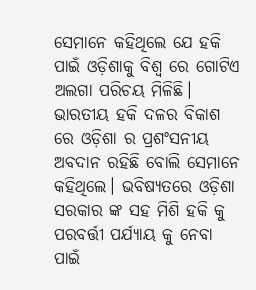ସେମାନେ କହିଥିଲେ ଯେ ହକି ପାଇଁ ଓଡ଼ିଶାକୁ ବିଶ୍ଵ ରେ ଗୋଟିଏ ଅଲଗା ପରିଚୟ ମିଳିଛି। ଭାରତୀୟ ହକି ଦଳର ବିକାଶ ରେ ଓଡ଼ିଶା ର ପ୍ରଶଂସନୀୟ ଅବଦାନ ରହିଛି ବୋଲି ସେମାନେ କହିଥିଲେ। ଭବିଷ୍ୟତରେ ଓଡ଼ିଶା ସରକାର ଙ୍କ ସହ ମିଶି ହକି କୁ ପରବର୍ତ୍ତୀ ପର୍ଯ୍ୟାୟ କୁ ନେବା ପାଇଁ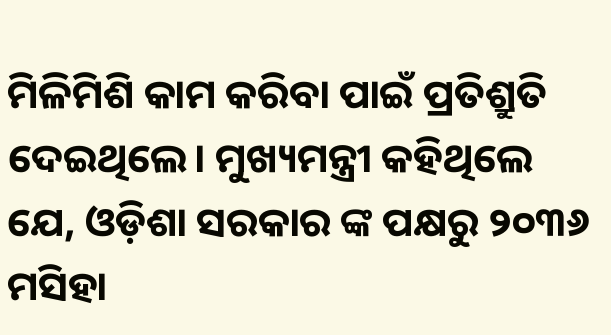ମିଳିମିଶି କାମ କରିବା ପାଇଁ ପ୍ରତିଶ୍ରୁତି ଦେଇଥିଲେ। ମୁଖ୍ୟମନ୍ତ୍ରୀ କହିଥିଲେ ଯେ, ଓଡ଼ିଶା ସରକାର ଙ୍କ ପକ୍ଷରୁ ୨୦୩୬ ମସିହା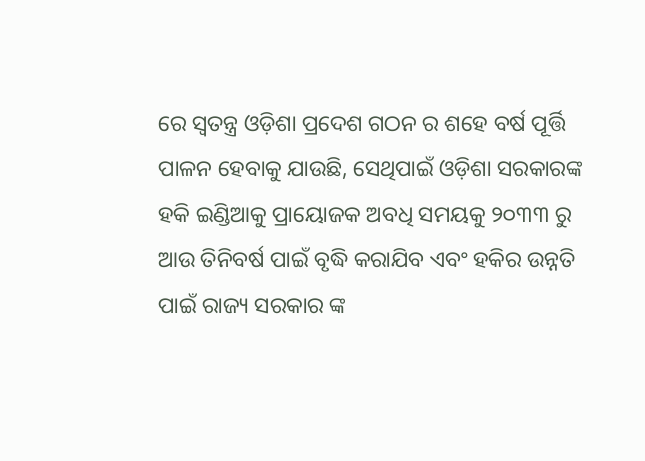ରେ ସ୍ଵତନ୍ତ୍ର ଓଡ଼ିଶା ପ୍ରଦେଶ ଗଠନ ର ଶହେ ବର୍ଷ ପୂର୍ତ୍ତି ପାଳନ ହେବାକୁ ଯାଉଛି, ସେଥିପାଇଁ ଓଡ଼ିଶା ସରକାରଙ୍କ ହକି ଇଣ୍ଡିଆକୁ ପ୍ରାୟୋଜକ ଅବଧି ସମୟକୁ ୨୦୩୩ ରୁ ଆଉ ତିନିବର୍ଷ ପାଇଁ ବୃଦ୍ଧି କରାଯିବ ଏବଂ ହକିର ଉନ୍ନତି ପାଇଁ ରାଜ୍ୟ ସରକାର ଙ୍କ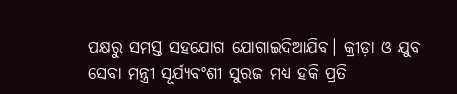ପକ୍ଷରୁ ସମସ୍ତ ସହଯୋଗ ଯୋଗାଇଦିଆଯିବ। କ୍ରୀଡ଼ା ଓ ଯୁବ ସେବା ମନ୍ତ୍ରୀ ସୂର୍ଯ୍ୟବଂଶୀ ସୁରଜ ମଧ୍ୟ ହକି ପ୍ରତି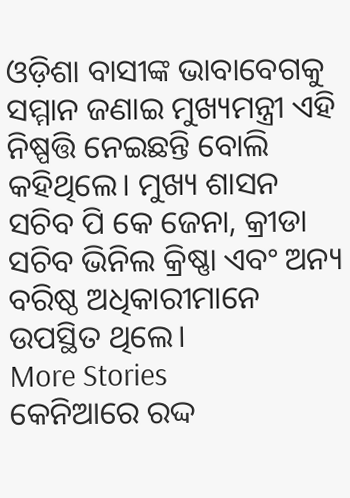ଓଡ଼ିଶା ବାସୀଙ୍କ ଭାବାବେଗକୁ ସମ୍ମାନ ଜଣାଇ ମୁଖ୍ୟମନ୍ତ୍ରୀ ଏହି ନିଷ୍ପତ୍ତି ନେଇଛନ୍ତି ବୋଲି କହିଥିଲେ। ମୁଖ୍ୟ ଶାସନ ସଚିବ ପି କେ ଜେନା, କ୍ରୀଡା ସଚିବ ଭିନିଲ କ୍ରିଷ୍ଣା ଏବଂ ଅନ୍ୟ ବରିଷ୍ଠ ଅଧିକାରୀମାନେ ଉପସ୍ଥିତ ଥିଲେ।
More Stories
କେନିଆରେ ରଦ୍ଦ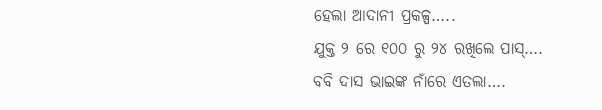ହେଲା ଆଦାନୀ ପ୍ରକଳ୍ପ…..
ଯୁକ୍ତ ୨ ରେ ୧୦୦ ରୁ ୨୪ ରଖିଲେ ପାସ୍….
ବବି ଦାସ ଭାଇଙ୍କ ନାଁରେ ଏତଲା….